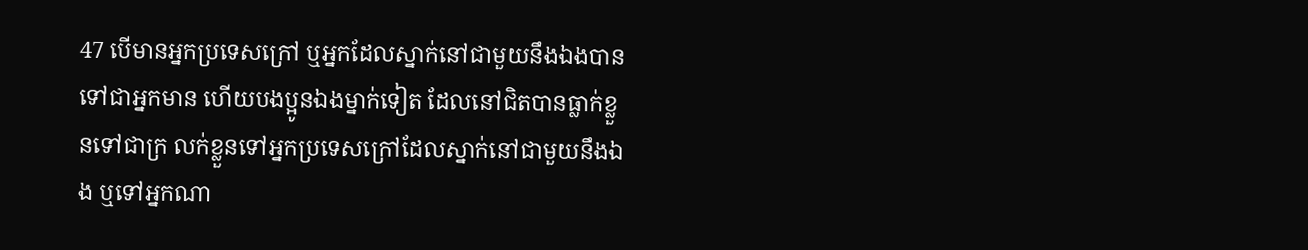47 បើមានអ្នកប្រទេសក្រៅ ឬអ្នកដែលស្នាក់នៅជាមួយនឹងឯងបានទៅជាអ្នកមាន ហើយបងប្អូនឯងម្នាក់ទៀត ដែលនៅជិតបានធ្លាក់ខ្លួនទៅជាក្រ លក់ខ្លួនទៅអ្នកប្រទេសក្រៅដែលស្នាក់នៅជាមួយនឹងឯង ឬទៅអ្នកណា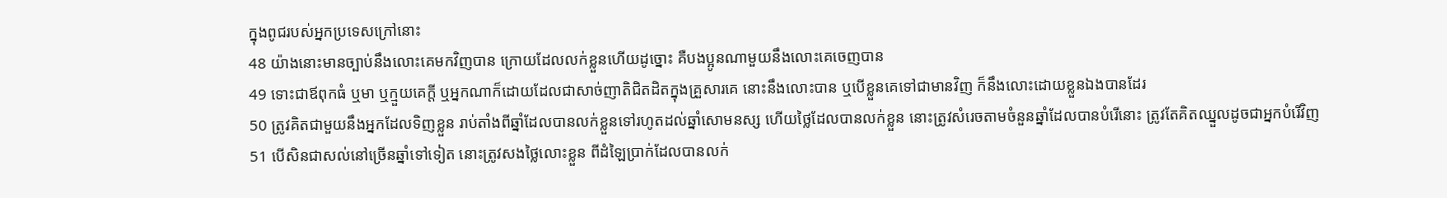ក្នុងពូជរបស់អ្នកប្រទេសក្រៅនោះ
48 យ៉ាងនោះមានច្បាប់នឹងលោះគេមកវិញបាន ក្រោយដែលលក់ខ្លួនហើយដូច្នោះ គឺបងប្អូនណាមួយនឹងលោះគេចេញបាន
49 ទោះជាឪពុកធំ ឬមា ឬក្មួយគេក្តី ឬអ្នកណាក៏ដោយដែលជាសាច់ញាតិជិតដិតក្នុងគ្រួសារគេ នោះនឹងលោះបាន ឬបើខ្លួនគេទៅជាមានវិញ ក៏នឹងលោះដោយខ្លួនឯងបានដែរ
50 ត្រូវគិតជាមួយនឹងអ្នកដែលទិញខ្លួន រាប់តាំងពីឆ្នាំដែលបានលក់ខ្លួនទៅរហូតដល់ឆ្នាំសោមនស្ស ហើយថ្លៃដែលបានលក់ខ្លួន នោះត្រូវសំរេចតាមចំនួនឆ្នាំដែលបានបំរើនោះ ត្រូវតែគិតឈ្នួលដូចជាអ្នកបំរើវិញ
51 បើសិនជាសល់នៅច្រើនឆ្នាំទៅទៀត នោះត្រូវសងថ្លៃលោះខ្លួន ពីដំឡៃប្រាក់ដែលបានលក់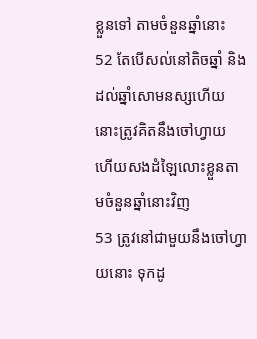ខ្លួនទៅ តាមចំនួនឆ្នាំនោះ
52 តែបើសល់នៅតិចឆ្នាំ និងដល់ឆ្នាំសោមនស្សហើយ នោះត្រូវគិតនឹងចៅហ្វាយ ហើយសងដំឡៃលោះខ្លួនតាមចំនួនឆ្នាំនោះវិញ
53 ត្រូវនៅជាមួយនឹងចៅហ្វាយនោះ ទុកដូ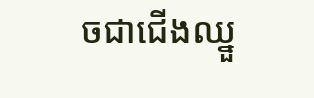ចជាជើងឈ្នួ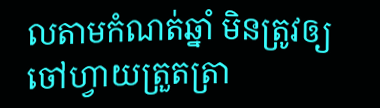លតាមកំណត់ឆ្នាំ មិនត្រូវឲ្យចៅហ្វាយត្រួតត្រា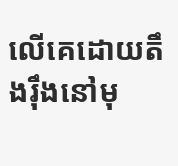លើគេដោយតឹងរ៉ឹងនៅមុ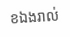ខឯងរាល់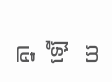គ្នាឡើយ